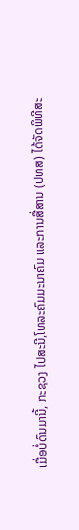ເມື່ອບໍ່ດົນມານີ້, ກະຊວງ ໄປສະນີ,ໂທລະຄົມມະນາຄົມ ແລະການສື່ສານ (ປທສ) ໄດ້ຈັດພິທີສະ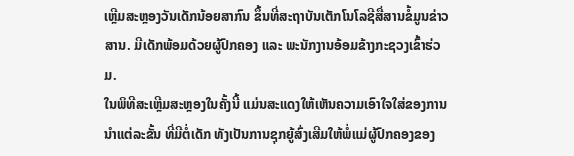ເຫຼີມສະຫຼອງວັນເດັກນ້ອຍສາກົນ ຂຶ້ນທີ່ສະຖາບັນເຕັກໂນໂລຊີສື່ສານຂໍ້ມູນຂ່າວສານ. ມີເດັກພ້ອມດ້ວຍຜູ້ປົກຄອງ ແລະ ພະນັກງານອ້ອມຂ້າງກະຊວງເຂົ້າຮ່ວມ.
ໃນພິທີສະເຫຼີມສະຫຼອງໃນຄັ້ງນີ້ ແມ່ນສະແດງໃຫ້ເຫັນຄວາມເອົາໃຈໃສ່ຂອງການນໍາແຕ່ລະຂັ້ນ ທີ່ມີຕໍ່ເດັກ ທັງເປັນການຊຸກຍູ້ສົ່ງເສີມໃຫ້ພໍ່ແມ່ຜູ້ປົກຄອງຂອງ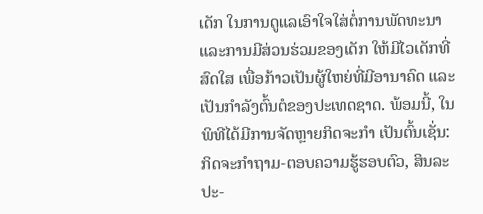ເດັກ ໃນການດູແລເອົາໃຈໃສ່ຕໍ່ການພັດທະນາ ແລະການມີສ່ວນຮ່ວມຂອງເດັກ ໃຫ້ມີໄວເດັກທີ່ສົດໃສ ເພື່ອກ້າວເປັນຜູ້ໃຫຍ່ທີ່ມີອານາຄົດ ແລະ ເປັນກໍາລັງຕົ້ນຕໍຂອງປະເທດຊາດ. ພ້ອມນີ້, ໃນພິທີໄດ້ມີການຈັດຫຼາຍກິດຈະກໍາ ເປັນຕົ້ນເຊັ່ນ: ກິດຈະກໍາຖາມ-ຕອບຄວາມຮູ້ຮອບຕົວ, ສິນລະປະ-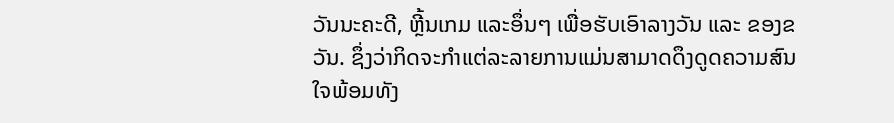ວັນນະຄະດີ, ຫຼີ້ນເກມ ແລະອຶ່ນໆ ເພື່ອຮັບເອົາລາງວັນ ແລະ ຂອງຂວັນ. ຊຶ່ງວ່າກິດຈະກຳແຕ່ລະລາຍການແມ່ນສາມາດດຶງດູດຄວາມສົນໃຈພ້ອມທັງ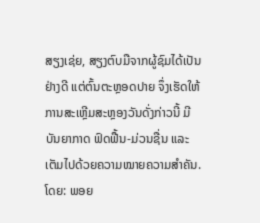ສຽງເຊ່ຍ, ສຽງຕົບມືຈາກຜູ້ຊົມໄດ້ເປັນຢ່າງດີ ແຕ່ຕົ້ນຕະຫຼອດປາຍ ຈຶ່ງເຮັດໃຫ້ການສະເຫຼີມສະຫຼອງວັນດັ່ງກ່າວນີ້ ມີບັນຍາກາດ ຟົດຟື້ນ-ມ່ວນຊື່ນ ແລະ ເຕັມໄປດ້ວຍຄວາມໝາຍຄວາມສໍາຄັນ.
ໂດຍ: ພອຍ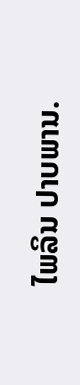ໄພລິນ ປາບພານ.